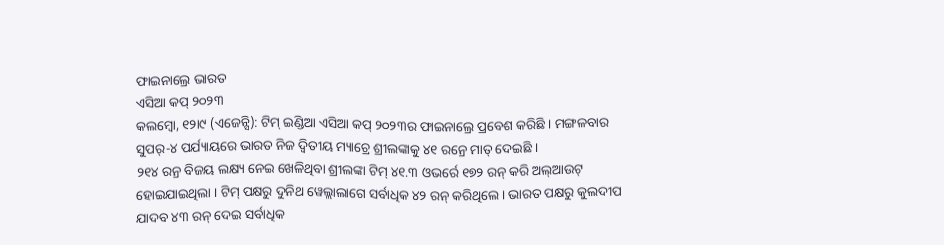ଫାଇନାଲ୍ରେ ଭାରତ
ଏସିଆ କପ୍ ୨୦୨୩
କଲମ୍ବୋ, ୧୨ା୯ (ଏଜେନ୍ସି): ଟିମ୍ ଇଣ୍ଡିଆ ଏସିଆ କପ୍ ୨୦୨୩ର ଫାଇନାଲ୍ରେ ପ୍ରବେଶ କରିଛି । ମଙ୍ଗଳବାର ସୁପର୍-୪ ପର୍ଯ୍ୟାୟରେ ଭାରତ ନିଜ ଦ୍ୱିତୀୟ ମ୍ୟାଚ୍ରେ ଶ୍ରୀଲଙ୍କାକୁ ୪୧ ରନ୍ରେ ମାତ୍ ଦେଇଛି ।
୨୧୪ ରନ୍ର ବିଜୟ ଲକ୍ଷ୍ୟ ନେଇ ଖେଳିଥିବା ଶ୍ରୀଲଙ୍କା ଟିମ୍ ୪୧.୩ ଓଭର୍ରେ ୧୭୨ ରନ୍ କରି ଅଲ୍ଆଉଟ୍ ହୋଇଯାଇଥିଲା । ଟିମ୍ ପକ୍ଷରୁ ଦୁନିଥ ୱେଲ୍ଲାଲାଗେ ସର୍ବାଧିକ ୪୨ ରନ୍ କରିଥିଲେ । ଭାରତ ପକ୍ଷରୁ କୁଲଦୀପ ଯାଦବ ୪୩ ରନ୍ ଦେଇ ସର୍ବାଧିକ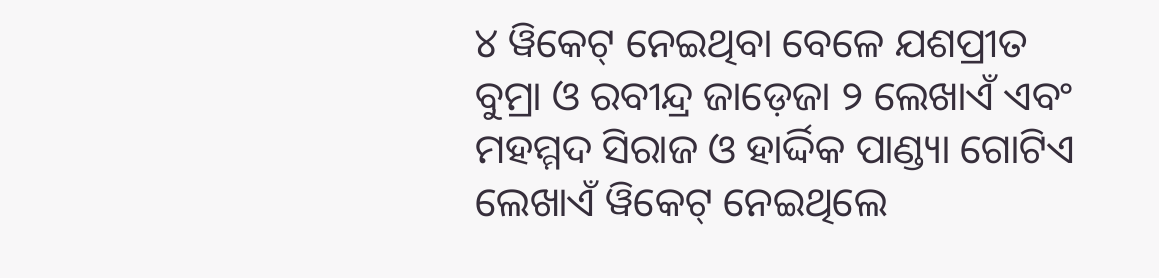୪ ୱିକେଟ୍ ନେଇଥିବା ବେଳେ ଯଶପ୍ରୀତ ବୁମ୍ରା ଓ ରବୀନ୍ଦ୍ର ଜାଡ଼େଜା ୨ ଲେଖାଏଁ ଏବଂ ମହମ୍ମଦ ସିରାଜ ଓ ହାର୍ଦ୍ଦିକ ପାଣ୍ଡ୍ୟା ଗୋଟିଏ ଲେଖାଏଁ ୱିକେଟ୍ ନେଇଥିଲେ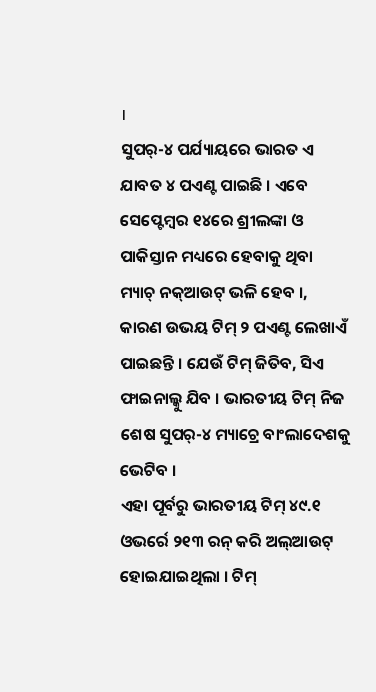।
ସୁପର୍-୪ ପର୍ଯ୍ୟାୟରେ ଭାରତ ଏ ଯାବତ ୪ ପଏଣ୍ଟ ପାଇଛି । ଏବେ ସେପ୍ଟେମ୍ବର ୧୪ରେ ଶ୍ରୀଲଙ୍କା ଓ ପାକିସ୍ତାନ ମଧ୍ୟରେ ହେବାକୁ ଥିବା ମ୍ୟାଚ୍ ନକ୍ଆଉଟ୍ ଭଳି ହେବ ।, କାରଣ ଉଭୟ ଟିମ୍ ୨ ପଏଣ୍ଟ ଲେଖାଏଁ ପାଇଛନ୍ତି । ଯେଉଁ ଟିମ୍ ଜିତିବ, ସିଏ ଫାଇନାଲ୍କୁ ଯିବ । ଭାରତୀୟ ଟିମ୍ ନିଜ ଶେଷ ସୁପର୍-୪ ମ୍ୟାଚ୍ରେ ବାଂଲାଦେଶକୁ ଭେଟିବ ।
ଏହା ପୂର୍ବରୁ ଭାରତୀୟ ଟିମ୍ ୪୯.୧ ଓଭର୍ରେ ୨୧୩ ରନ୍ କରି ଅଲ୍ଆଉଟ୍ ହୋଇଯାଇଥିଲା । ଟିମ୍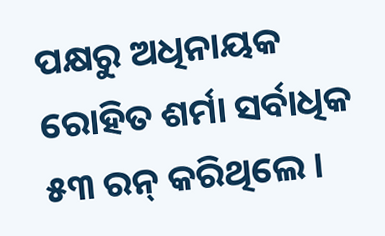ପକ୍ଷରୁ ଅଧିନାୟକ ରୋହିତ ଶର୍ମା ସର୍ବାଧିକ ୫୩ ରନ୍ କରିଥିଲେ ।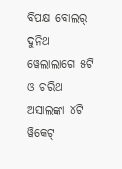ବିପକ୍ଷ ବୋଲର୍ ଦୁନିଥ ୱେଲାଲାଗେ ୫ଟି ଓ ଚରିଥ ଅସାଲଙ୍କା ୪ଟି ୱିକେଟ୍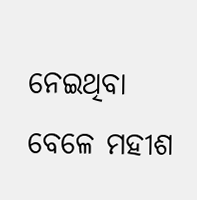ନେଇଥିବା ବେଳେ ମହୀଶ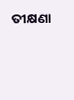ତୀକ୍ଷଣା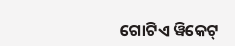ଗୋଟିଏ ୱିକେଟ୍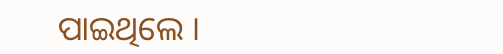ପାଇଥିଲେ ।